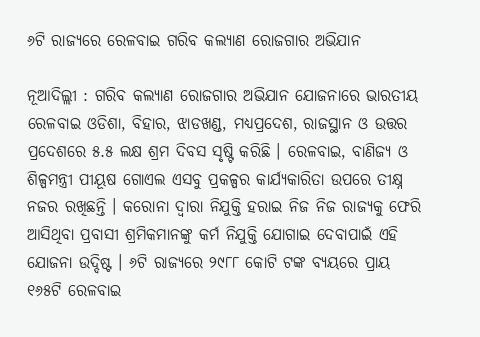୬ଟି ରାଜ୍ୟରେ ରେଳବାଇ ଗରିବ କଲ୍ୟାଣ ରୋଜଗାର ଅଭିଯାନ

ନୂଆଦିଲ୍ଲୀ : ଗରିବ କଲ୍ୟାଣ ରୋଜଗାର ଅଭିଯାନ ଯୋଜନାରେ ଭାରତୀୟ ରେଳବାଇ ଓଡିଶା, ବିହାର, ଝାଡଖଣ୍ଡ, ମଧ୍ୟପ୍ରଦେଶ, ରାଜସ୍ଥାନ ଓ ଉତ୍ତର ପ୍ରଦେଶରେ ୫.୫ ଲକ୍ଷ ଶ୍ରମ ଦିବସ ସୃଷ୍ଟି କରିଛି । ରେଳବାଇ, ବାଣିଜ୍ୟ ଓ ଶିଳ୍ପମନ୍ତ୍ରୀ ପୀୟୂଷ ଗୋଏଲ ଏସବୁ ପ୍ରକଳ୍ପର କାର୍ଯ୍ୟକାରିତା ଉପରେ ତୀକ୍ଷ୍ନ ନଜର ରଖିଛନ୍ତି । କରୋନା ଦ୍ୱାରା ନିଯୁକ୍ତି ହରାଇ ନିଜ ନିଜ ରାଜ୍ୟକୁ ଫେରି ଆସିଥିବା ପ୍ରବାସୀ ଶ୍ରମିକମାନଙ୍କୁ କର୍ମ ନିଯୁକ୍ତି ଯୋଗାଇ ଦେବାପାଇଁ ଏହି ଯୋଜନା ଉଦ୍ଦିଷ୍ଟ । ୬ଟି ରାଜ୍ୟରେ ୨୯୮୮ କୋଟି ଟଙ୍କ ବ୍ୟୟରେ ପ୍ରାୟ ୧୬୫ଟି ରେଳବାଇ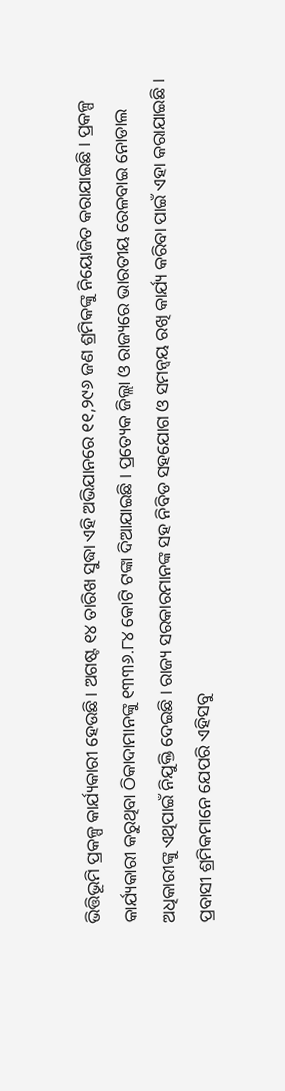ଭିତ୍ତିଭୂମି ପ୍ରକଳ୍ପ କାର୍ଯ୍ୟକାରୀ ହେଉଛି । ଅଗଷ୍ଟ ୧୪ ତାରିଖ ସୁଦ୍ଧା ଏହି ଅଭିଯାନରେ ୧୧,୨୯୬ ଜଣ ଶ୍ରମିକଙ୍କୁ ନିୟୋଜିତ କରାଯାଇଛି । ପ୍ରକଳ୍ପ କାର୍ଯ୍ୟକାରୀ କରୁଥିବା ଠିକାଦାମାନଙ୍କୁ ୧୩୩୬.୮୪ କୋଟି ଟଙ୍କା ଦିଆଯାଇଛି । ପ୍ରତ୍ୟେକ ଜିଲ୍ଲା ଓ ରାଜ୍ୟରେ ଭାରତୀୟ ରେଳବାଇ ନୋଡାଲ ଅଧିକାରୀଙ୍କୁ ଏଥିପାଇଁ ନିଯୁକ୍ତି ଦେଇଛି । ରାଜ୍ୟ ସରକାରମାନଙ୍କ ସହ ନିବିଡ ସହଯୋଗ ଓ ସମନ୍ୱୟ ରଖି କାର୍ଯ୍ୟ କରିବା ପାଇଁ ଏହା କରାଯାଇଛି । ପ୍ରବାସୀ ଶ୍ରମିକମାନେ ଯେପରି ଏହିସବୁ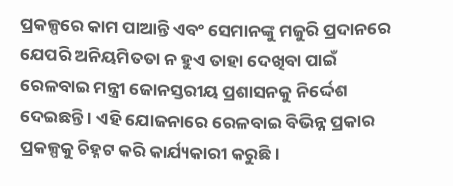ପ୍ରକଳ୍ପରେ କାମ ପାଆନ୍ତି ଏବଂ ସେମାନଙ୍କୁ ମଜୁରି ପ୍ରଦାନରେ ଯେପରି ଅନିୟମିତତା ନ ହୁଏ ତାହା ଦେଖିବା ପାଇଁ ରେଳବାଇ ମନ୍ତ୍ରୀ ଜୋନସ୍ତରୀୟ ପ୍ରଶାସନକୁ ନିର୍ଦ୍ଦେଶ ଦେଇଛନ୍ତି । ଏହି ଯୋଜନାରେ ରେଳବାଇ ବିଭିନ୍ନ ପ୍ରକାର ପ୍ରକଳ୍ପକୁ ଚିହ୍ନଟ କରି କାର୍ଯ୍ୟକାରୀ କରୁଛି ।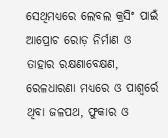ସେଥିମଧ୍ୟରେ ଲେବଲ କ୍ରସିଂ ପାଇଁ ଆପ୍ରୋଚ ରୋଡ଼ ନିର୍ମାଣ ଓ ତାହାର ରକ୍ଷଣାବେକ୍ଷଣ, ରେଳଧାରଣା ମଧ୍ୟରେ ଓ ପାଶ୍ୱର୍ରେ ଥିବା ଜଳପଥ, ଫୁକାର ଓ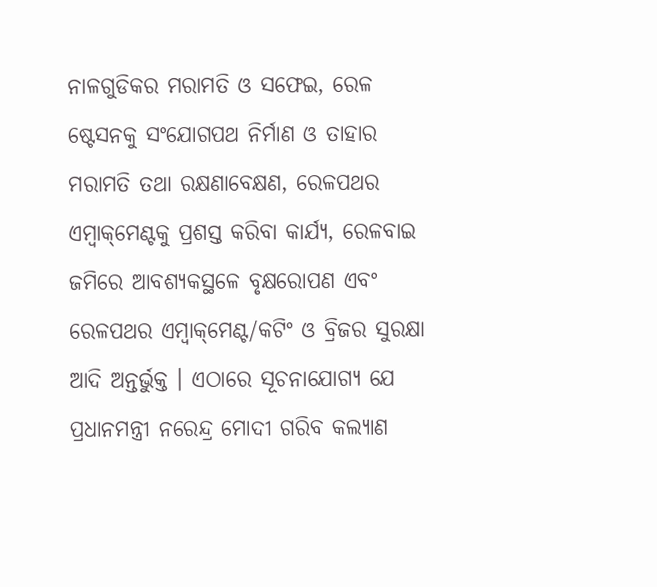ନାଳଗୁଡିକର ମରାମତି ଓ ସଫେଇ, ରେଳ ଷ୍ଟେସନକୁ ସଂଯୋଗପଥ ନିର୍ମାଣ ଓ ତାହାର ମରାମତି ତଥା ରକ୍ଷଣାବେକ୍ଷଣ, ରେଳପଥର ଏମ୍ବାକ୍‌ମେଣ୍ଟକୁ ପ୍ରଶସ୍ତ କରିବା କାର୍ଯ୍ୟ, ରେଳବାଇ ଜମିରେ ଆବଶ୍ୟକସ୍ଥଳେ ବୃକ୍ଷରୋପଣ ଏବଂ ରେଳପଥର ଏମ୍ବାକ୍‌ମେଣ୍ଟ/କଟିଂ ଓ ବ୍ରିଜର ସୁରକ୍ଷା ଆଦି ଅନ୍ତର୍ଭୁକ୍ତ । ଏଠାରେ ସୂଚନାଯୋଗ୍ୟ ଯେ ପ୍ରଧାନମନ୍ତ୍ରୀ ନରେନ୍ଦ୍ର ମୋଦୀ ଗରିବ କଲ୍ୟାଣ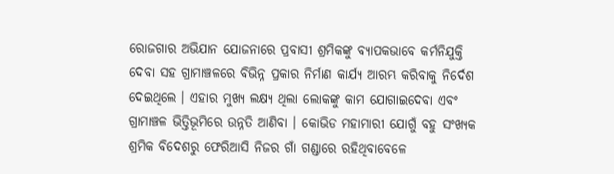ରୋଜଗାର ଅଭିଯାନ ଯୋଜନାରେ ପ୍ରବାସୀ ଶ୍ରମିକଙ୍କୁ ବ୍ୟାପକଭାବେ କର୍ମନିଯୁକ୍ତି ଦେବା ସହ ଗ୍ରାମାଞ୍ଚଳରେ ବିଭିନ୍ନ ପ୍ରକାର ନିର୍ମାଣ କାର୍ଯ୍ୟ ଆରମ୍ଭ କରିବାକୁ ନିର୍ଦେଶ ଦେଇଥିଲେ । ଏହାର ମୁଖ୍ୟ ଲକ୍ଷ୍ୟ ଥିଲା ଲୋକଙ୍କୁ କାମ ଯୋଗାଇଦେବା ଏବଂ ଗ୍ରାମାଞ୍ଚଳ ଭିତ୍ତିଭୂମିରେ ଉନ୍ନତି ଆଣିବା । କୋଭିଡ ମହାମାରୀ ଯୋଗୁଁ ବହୁ ସଂଖ୍ୟକ ଶ୍ରମିକ ବିଦେଶରୁ ଫେରିଆସି ନିଜର ଗାଁ ଗଣ୍ଡାରେ ରହିଥିବାବେଳେ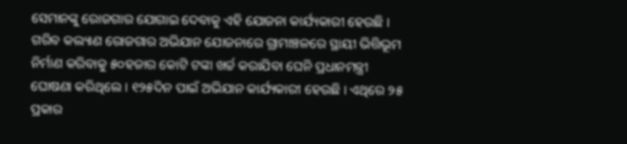ସେମାନଙ୍କୁ ରୋଜଗାର ଯୋଗାଇ ଦେବାକୁ ଏହି ଯୋଜନା କାର୍ଯ୍ୟକାରୀ ହେଉଛି । ଗରିବ କଲ୍ୟାଣ ରୋଜଗାର ଅଭିଯାନ ଯୋଜନାରେ ଗ୍ରାମାଞ୍ଚଳରେ ସ୍ଥାୟୀ ଭିତ୍ତିଭୂମ ନିର୍ମାଣ କରିବାକୁ ୫୦ହଜାର କୋଟି ଟଙ୍କା ଖର୍ଚ୍ଚ କରାଯିବା ଘେନି ପ୍ରଧାନମନ୍ତ୍ରୀ ଘୋଷଣା କରିଥିଲେ । ୧୨୫ଦିନ ପାଇଁ ଅଭିଯାନ କାର୍ଯ୍ୟକାରୀ ହେଉଛି । ଏଥିରେ ୨୫ ପ୍ରକାର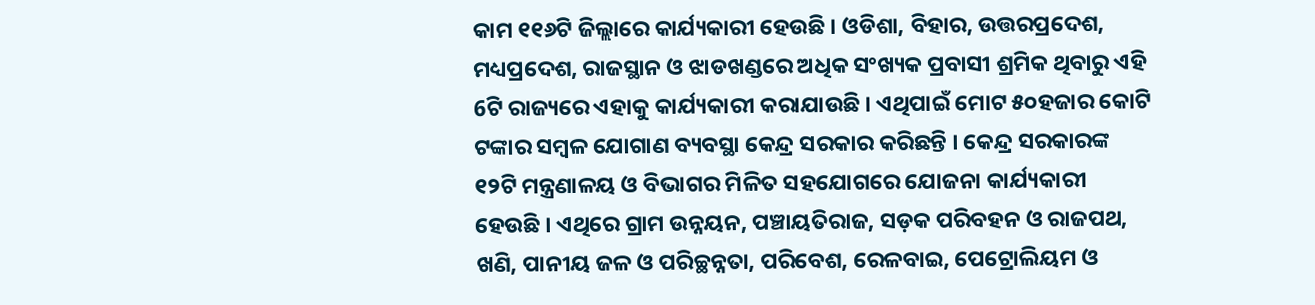କାମ ୧୧୬ଟି ଜିଲ୍ଲାରେ କାର୍ଯ୍ୟକାରୀ ହେଉଛି । ଓଡିଶା, ବିହାର, ଉତ୍ତରପ୍ରଦେଶ, ମଧ୍ୟପ୍ରଦେଶ, ରାଜସ୍ଥାନ ଓ ଝାଡଖଣ୍ଡରେ ଅଧିକ ସଂଖ୍ୟକ ପ୍ରବାସୀ ଶ୍ରମିକ ଥିବାରୁ ଏହି 6ଟି ରାଜ୍ୟରେ ଏହାକୁ କାର୍ଯ୍ୟକାରୀ କରାଯାଉଛି । ଏଥିପାଇଁ ମୋଟ ୫୦ହଜାର କୋଟି ଟଙ୍କାର ସମ୍ବଳ ଯୋଗାଣ ବ୍ୟବସ୍ଥା କେନ୍ଦ୍ର ସରକାର କରିଛନ୍ତି । କେନ୍ଦ୍ର ସରକାରଙ୍କ ୧୨ଟି ମନ୍ତ୍ରଣାଳୟ ଓ ବିଭାଗର ମିଳିତ ସହଯୋଗରେ ଯୋଜନା କାର୍ଯ୍ୟକାରୀ ହେଉଛି । ଏଥିରେ ଗ୍ରାମ ଉନ୍ନୟନ, ପଞ୍ଚାୟତିରାଜ, ସଡ଼କ ପରିବହନ ଓ ରାଜପଥ, ଖଣି, ପାନୀୟ ଜଳ ଓ ପରିଚ୍ଛନ୍ନତା, ପରିବେଶ, ରେଳବାଇ, ପେଟ୍ରୋଲିୟମ ଓ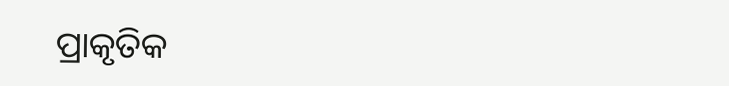ପ୍ରାକୃତିକ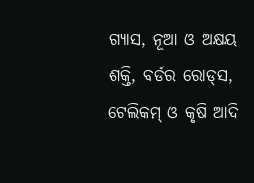ଗ୍ୟାସ, ନୂଆ ଓ ଅକ୍ଷୟ ଶକ୍ତି, ବର୍ଡର ରୋଡ୍‌ସ, ଟେଲିକମ୍‌ ଓ କୃଷି ଆଦି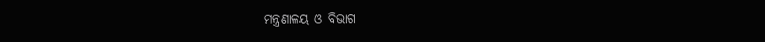ମନ୍ତ୍ରଣାଳୟ ଓ ବିଭାଗ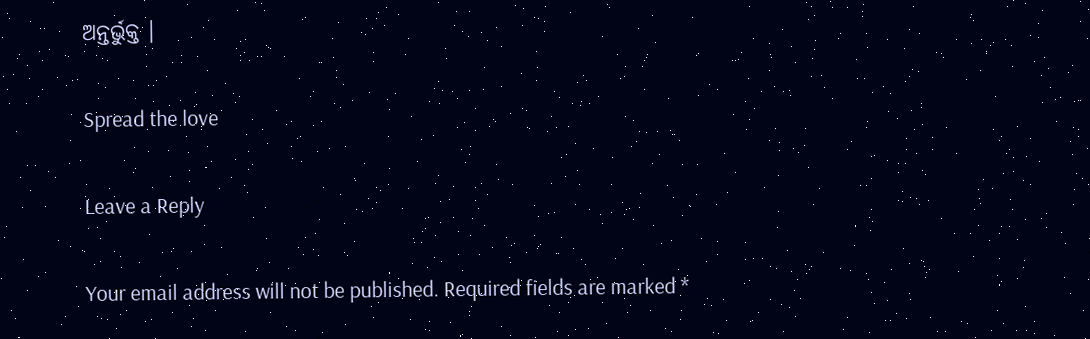ଅନ୍ତର୍ଭୁକ୍ତ ।

Spread the love

Leave a Reply

Your email address will not be published. Required fields are marked *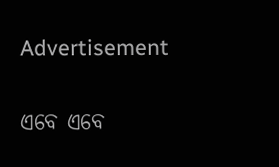Advertisement

ଏବେ ଏବେ